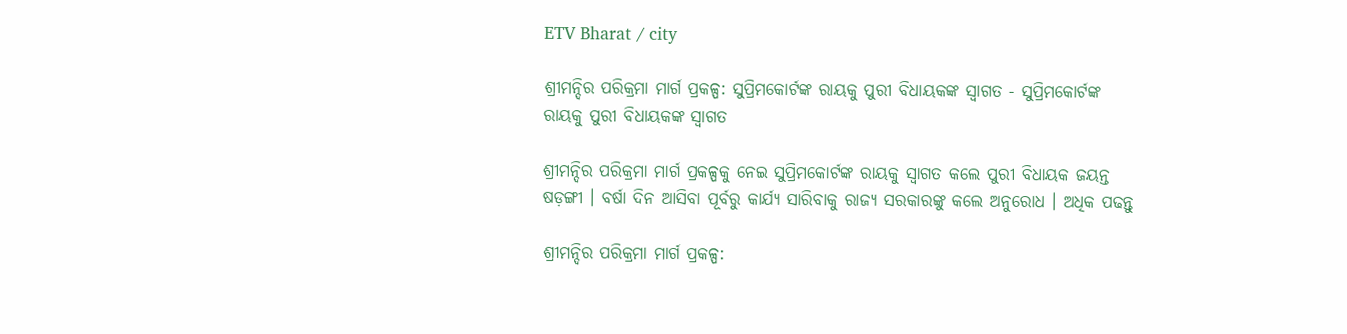ETV Bharat / city

ଶ୍ରୀମନ୍ଦିର ପରିକ୍ରମା ମାର୍ଗ ପ୍ରକଳ୍ପ: ସୁପ୍ରିମକୋର୍ଟଙ୍କ ରାୟକୁ ପୁରୀ ବିଧାୟକଙ୍କ ସ୍ବାଗତ - ସୁପ୍ରିମକୋର୍ଟଙ୍କ ରାୟକୁ ପୁରୀ ବିଧାୟକଙ୍କ ସ୍ବାଗତ

ଶ୍ରୀମନ୍ଦିର ପରିକ୍ରମା ମାର୍ଗ ପ୍ରକଳ୍ପକୁ ନେଇ ସୁପ୍ରିମକୋର୍ଟଙ୍କ ରାୟକୁ ସ୍ୱାଗତ କଲେ ପୁରୀ ବିଧାୟକ ଜୟନ୍ତ ଷଡ଼ଙ୍ଗୀ । ବର୍ଷା ଦିନ ଆସିବା ପୂର୍ବରୁ କାର୍ଯ୍ୟ ସାରିବାକୁ ରାଜ୍ୟ ସରକାରଙ୍କୁ କଲେ ଅନୁରୋଧ । ଅଧିକ ପଢନ୍ତୁ

ଶ୍ରୀମନ୍ଦିର ପରିକ୍ରମା ମାର୍ଗ ପ୍ରକଳ୍ପ: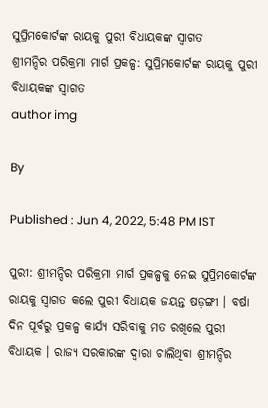ସୁପ୍ରିମକୋର୍ଟଙ୍କ ରାୟକୁ ପୁରୀ ବିଧାୟକଙ୍କ ସ୍ବାଗତ
ଶ୍ରୀମନ୍ଦିର ପରିକ୍ରମା ମାର୍ଗ ପ୍ରକଳ୍ପ: ସୁପ୍ରିମକୋର୍ଟଙ୍କ ରାୟକୁ ପୁରୀ ବିଧାୟକଙ୍କ ସ୍ବାଗତ
author img

By

Published : Jun 4, 2022, 5:48 PM IST

ପୁରୀ: ଶ୍ରୀମନ୍ଦିର ପରିକ୍ରମା ମାର୍ଗ ପ୍ରକଳ୍ପକୁ ନେଇ ସୁପ୍ରିମକୋର୍ଟଙ୍କ ରାୟକୁ ସ୍ୱାଗତ କଲେ ପୁରୀ ବିଧାୟକ ଜୟନ୍ତ ଷଡ଼ଙ୍ଗୀ । ବର୍ଷା ଦିନ ପୂର୍ବରୁ ପ୍ରକଳ୍ପ କାର୍ଯ୍ୟ ସରିବାକୁ ମତ ରଖିଲେ ପୁରୀ ବିଧାୟକ । ରାଜ୍ୟ ସରକାରଙ୍କ ଦ୍ଵାରା ଚାଲିଥିବା ଶ୍ରୀମନ୍ଦିର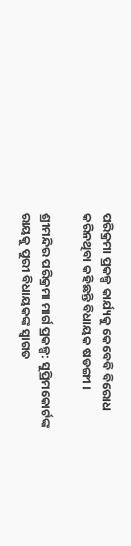ପରିକ୍ରମା ପ୍ରକଳ୍ପ କାର୍ଯ୍ୟକୁ କେବେବି ବିରୋଧ କରିନଥିବା କହିଛନ୍ତି ବିଧାୟକ ଷଡଙ୍ଗୀ ।

ଶ୍ରୀମନ୍ଦିର ପରିକ୍ରମା ମାର୍ଗ ପ୍ରକଳ୍ପ: ସୁପ୍ରିମକୋର୍ଟଙ୍କ ରାୟକୁ ପୁରୀ ବିଧାୟକଙ୍କ ସ୍ବାଗତ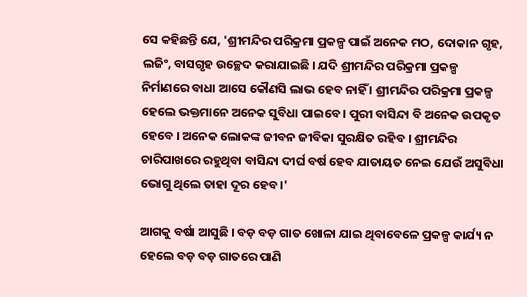ସେ କହିଛନ୍ତି ଯେ, 'ଶ୍ରୀମନ୍ଦିର ପରିକ୍ରମା ପ୍ରକଳ୍ପ ପାଇଁ ଅନେକ ମଠ, ଦୋକାନ ଗୃହ, ଲଜିଂ, ବାସଗୃହ ଉଚ୍ଛେଦ କରାଯାଇଛି । ଯଦି ଶ୍ରୀମନ୍ଦିର ପରିକ୍ରମା ପ୍ରକଳ୍ପ ନିର୍ମାଣରେ ବାଧା ଆସେ କୌଣସି ଲାଭ ହେବ ନାହିଁ । ଶ୍ରୀମନ୍ଦିର ପରିକ୍ରମା ପ୍ରକଳ୍ପ ହେଲେ ଭକ୍ତମାନେ ଅନେକ ସୁବିଧା ପାଇବେ । ପୁରୀ ବାସିନ୍ଦା ବି ଅନେକ ଉପକୃତ ହେବେ । ଅନେକ ଲୋକଙ୍କ ଜୀବନ ଜୀବିକା ସୁରକ୍ଷିତ ରହିବ । ଶ୍ରୀମନ୍ଦିର ଚାରିପାଖରେ ରହୁଥିବା ବାସିନ୍ଦା ଦୀର୍ଘ ବର୍ଷ ହେବ ଯାତାୟତ ନେଇ ଯେଉଁ ଅସୁବିଧା ଭୋଗୁ ଥିଲେ ତାହା ଦୂର ହେବ ।'

ଆଗକୁ ବର୍ଷା ଆସୁଛି । ବଡ଼ ବଡ଼ ଗାତ ଖୋଳା ଯାଇ ଥିବାବେଳେ ପ୍ରକଳ୍ପ କାର୍ଯ୍ୟ ନ ହେଲେ ବଡ଼ ବଡ଼ ଗାତରେ ପାଣି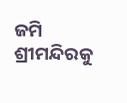ଜମି ଶ୍ରୀମନ୍ଦିରକୁ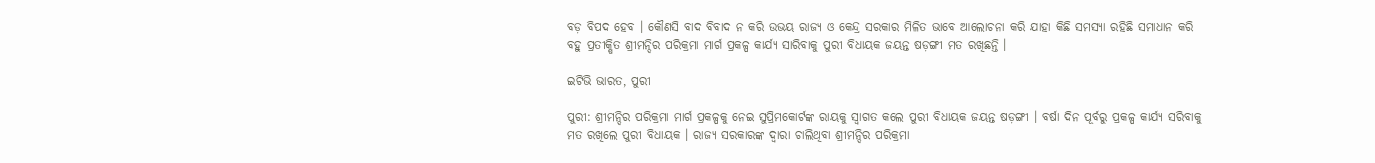ବଡ଼ ବିପଦ ହେବ । କୌଣସି ବାଦ ବିବାଦ ନ କରି ଉଭୟ ରାଜ୍ୟ ଓ କେନ୍ଦ୍ର ସରକାର ମିଳିତ ଭାବେ ଆଲୋଚନା କରି ଯାହା କିଛି ସମସ୍ୟା ରହିଛି ସମାଧାନ କରି ବହୁ ପ୍ରତୀକ୍ଷିତ ଶ୍ରୀମନ୍ଦିର ପରିକ୍ରମା ମାର୍ଗ ପ୍ରକଳ୍ପ କାର୍ଯ୍ୟ ସାରିବାକୁ ପୁରୀ ବିଧାୟକ ଜୟନ୍ତ ଷଡ଼ଙ୍ଗୀ ମତ ରଖିଛନ୍ତି ।

ଇଟିଭି ଭାରତ, ପୁରୀ

ପୁରୀ: ଶ୍ରୀମନ୍ଦିର ପରିକ୍ରମା ମାର୍ଗ ପ୍ରକଳ୍ପକୁ ନେଇ ସୁପ୍ରିମକୋର୍ଟଙ୍କ ରାୟକୁ ସ୍ୱାଗତ କଲେ ପୁରୀ ବିଧାୟକ ଜୟନ୍ତ ଷଡ଼ଙ୍ଗୀ । ବର୍ଷା ଦିନ ପୂର୍ବରୁ ପ୍ରକଳ୍ପ କାର୍ଯ୍ୟ ସରିବାକୁ ମତ ରଖିଲେ ପୁରୀ ବିଧାୟକ । ରାଜ୍ୟ ସରକାରଙ୍କ ଦ୍ଵାରା ଚାଲିଥିବା ଶ୍ରୀମନ୍ଦିର ପରିକ୍ରମା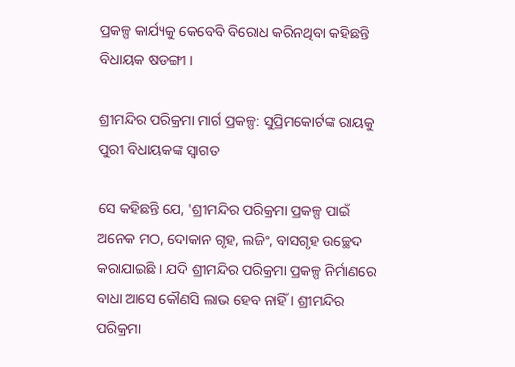ପ୍ରକଳ୍ପ କାର୍ଯ୍ୟକୁ କେବେବି ବିରୋଧ କରିନଥିବା କହିଛନ୍ତି ବିଧାୟକ ଷଡଙ୍ଗୀ ।

ଶ୍ରୀମନ୍ଦିର ପରିକ୍ରମା ମାର୍ଗ ପ୍ରକଳ୍ପ: ସୁପ୍ରିମକୋର୍ଟଙ୍କ ରାୟକୁ ପୁରୀ ବିଧାୟକଙ୍କ ସ୍ବାଗତ

ସେ କହିଛନ୍ତି ଯେ, 'ଶ୍ରୀମନ୍ଦିର ପରିକ୍ରମା ପ୍ରକଳ୍ପ ପାଇଁ ଅନେକ ମଠ, ଦୋକାନ ଗୃହ, ଲଜିଂ, ବାସଗୃହ ଉଚ୍ଛେଦ କରାଯାଇଛି । ଯଦି ଶ୍ରୀମନ୍ଦିର ପରିକ୍ରମା ପ୍ରକଳ୍ପ ନିର୍ମାଣରେ ବାଧା ଆସେ କୌଣସି ଲାଭ ହେବ ନାହିଁ । ଶ୍ରୀମନ୍ଦିର ପରିକ୍ରମା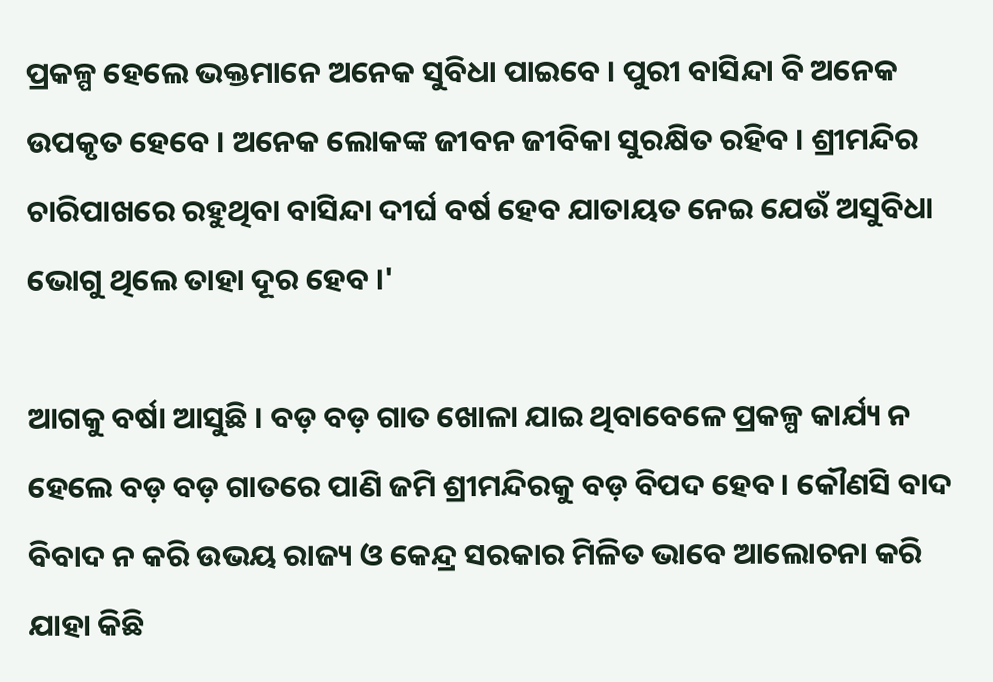ପ୍ରକଳ୍ପ ହେଲେ ଭକ୍ତମାନେ ଅନେକ ସୁବିଧା ପାଇବେ । ପୁରୀ ବାସିନ୍ଦା ବି ଅନେକ ଉପକୃତ ହେବେ । ଅନେକ ଲୋକଙ୍କ ଜୀବନ ଜୀବିକା ସୁରକ୍ଷିତ ରହିବ । ଶ୍ରୀମନ୍ଦିର ଚାରିପାଖରେ ରହୁଥିବା ବାସିନ୍ଦା ଦୀର୍ଘ ବର୍ଷ ହେବ ଯାତାୟତ ନେଇ ଯେଉଁ ଅସୁବିଧା ଭୋଗୁ ଥିଲେ ତାହା ଦୂର ହେବ ।'

ଆଗକୁ ବର୍ଷା ଆସୁଛି । ବଡ଼ ବଡ଼ ଗାତ ଖୋଳା ଯାଇ ଥିବାବେଳେ ପ୍ରକଳ୍ପ କାର୍ଯ୍ୟ ନ ହେଲେ ବଡ଼ ବଡ଼ ଗାତରେ ପାଣି ଜମି ଶ୍ରୀମନ୍ଦିରକୁ ବଡ଼ ବିପଦ ହେବ । କୌଣସି ବାଦ ବିବାଦ ନ କରି ଉଭୟ ରାଜ୍ୟ ଓ କେନ୍ଦ୍ର ସରକାର ମିଳିତ ଭାବେ ଆଲୋଚନା କରି ଯାହା କିଛି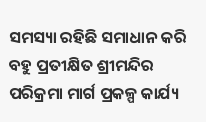ସମସ୍ୟା ରହିଛି ସମାଧାନ କରି ବହୁ ପ୍ରତୀକ୍ଷିତ ଶ୍ରୀମନ୍ଦିର ପରିକ୍ରମା ମାର୍ଗ ପ୍ରକଳ୍ପ କାର୍ଯ୍ୟ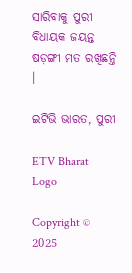ସାରିବାକୁ ପୁରୀ ବିଧାୟକ ଜୟନ୍ତ ଷଡ଼ଙ୍ଗୀ ମତ ରଖିଛନ୍ତି ।

ଇଟିଭି ଭାରତ, ପୁରୀ

ETV Bharat Logo

Copyright © 2025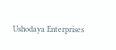Ushodaya Enterprises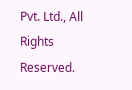Pvt. Ltd., All Rights Reserved.